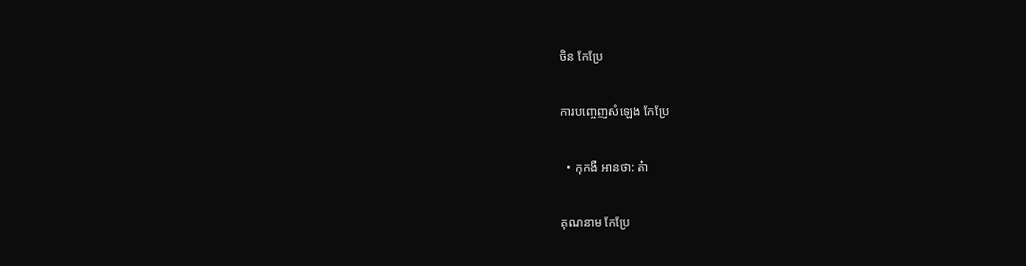ចិន កែប្រែ

ការបញ្ចេញសំឡេង កែប្រែ

  • កុកងឺ អានថា: ត៎ា

គុណនាម កែប្រែ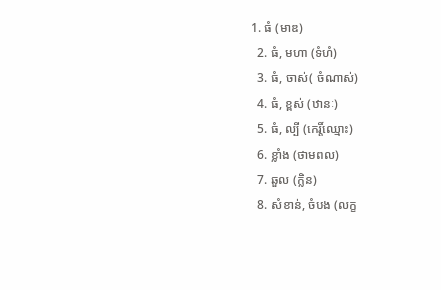1. ធំ (មាឌ)
  2. ធំ, មហា (ទំហំ)
  3. ធំ, ចាស់( ចំណាស់)
  4. ធំ, ខ្ពស់ (ឋានៈ)
  5. ធំ, ល្បី (កេរ្តិ៍ឈ្មោះ)
  6. ខ្លាំង (ថាមពល)
  7. ឆួល (ក្លិន)
  8. សំខាន់, ចំបង (លក្ខ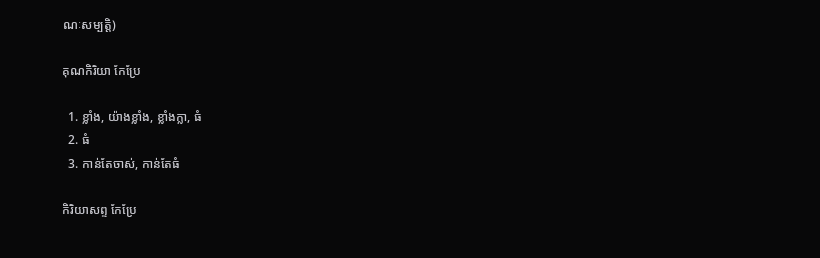ណៈសម្បត្តិ)

គុណកិរិយា កែប្រែ

  1. ខ្លាំង, យ៉ាងខ្លាំង, ខ្លាំងក្លា, ធំ
  2. ធំ
  3. កាន់តែចាស់, កាន់តែធំ

កិរិយាសព្ទ កែប្រែ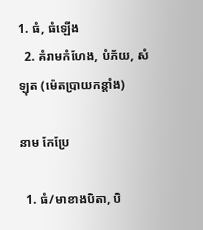1. ធំ, ធំឡើង
  2. គំរាមកំហែង, បំភ័យ, សំឡុត (ម៉េតប្រាយកន្តាំង)

នាម កែប្រែ

  1. ធំ/មាខាងបិតា, បិ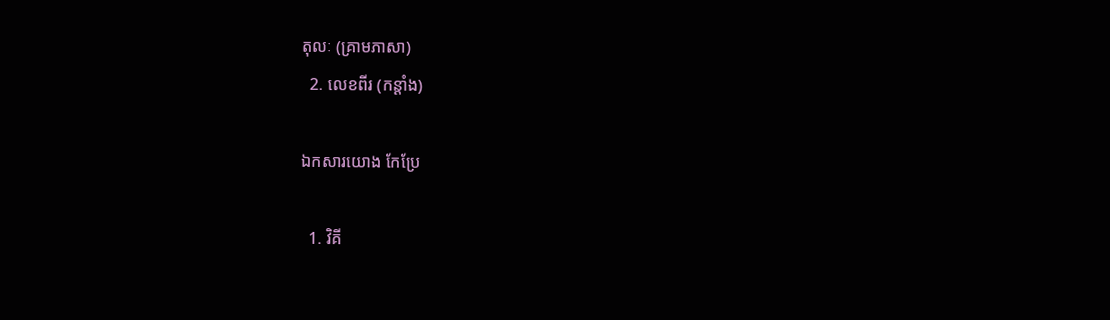តុលៈ (គ្រាមភាសា)
  2. លេខពីរ (កន្តាំង)

ឯកសារយោង កែប្រែ

  1. វិគី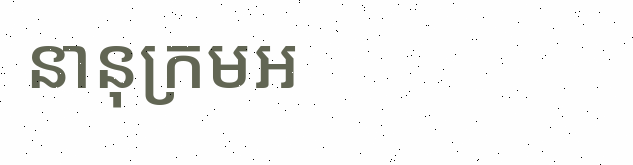នានុក្រមអ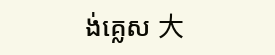ង់គ្លេស 大